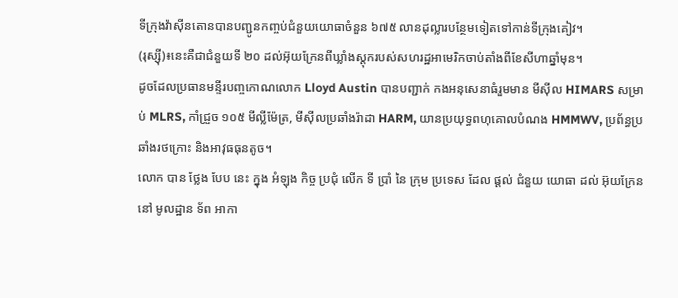ទីក្រុងវ៉ាស៊ីនតោនបានបញ្ជូនកញ្ចប់ជំនួយយោធាចំនួន ៦៧៥ លានដុល្លារបន្ថែមទៀតទៅកាន់ទីក្រុងគៀវ។
(រុស្សុី)៖នេះគឺជាជំនួយទី ២០ ដល់អ៊ុយក្រែនពីឃ្លាំងស្តុករបស់សហរដ្ឋអាមេរិកចាប់តាំងពីខែសីហាឆ្នាំមុន។
ដូចដែលប្រធានមន្ទីរបញ្ចកោណលោក Lloyd Austin បានបញ្ជាក់ កងអនុសេនាធំរួមមាន មីស៊ីល HIMARS សម្រាប់ MLRS, កាំជ្រួច ១០៥ មីល្លីម៉ែត្រ, មីស៊ីលប្រឆាំងរ៉ាដា HARM, យានប្រយុទ្ធពហុគោលបំណង HMMWV, ប្រព័ន្ធប្រឆាំងរថក្រោះ និងអាវុធធុនតូច។
លោក បាន ថ្លែង បែប នេះ ក្នុង អំឡុង កិច្ច ប្រជុំ លើក ទី ប្រាំ នៃ ក្រុម ប្រទេស ដែល ផ្តល់ ជំនួយ យោធា ដល់ អ៊ុយក្រែន នៅ មូលដ្ឋាន ទ័ព អាកា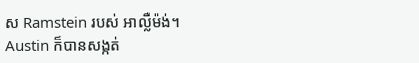ស Ramstein របស់ អាល្លឺម៉ង់។
Austin ក៏បានសង្កត់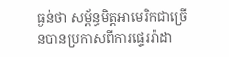ធ្ងន់ថា សម្ព័ន្ធមិត្តអាមេរិកជាច្រើនបានប្រកាសពីការផ្ទេររ៉ាដា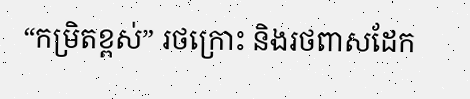“កម្រិតខ្ពស់” រថក្រោះ និងរថពាសដែក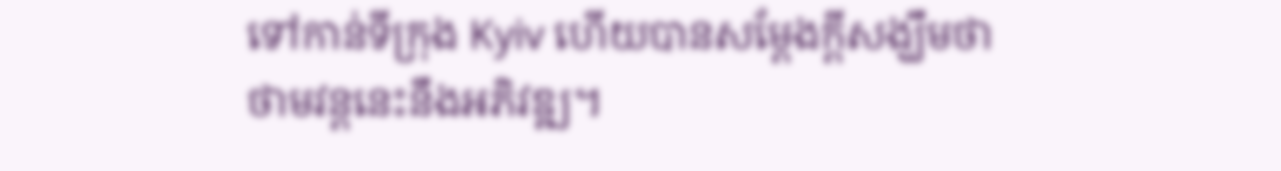ទៅកាន់ទីក្រុង Kyiv ហើយបានសម្តែងក្តីសង្ឃឹមថា ថាមវន្តនេះនឹងអភិវឌ្ឍ។